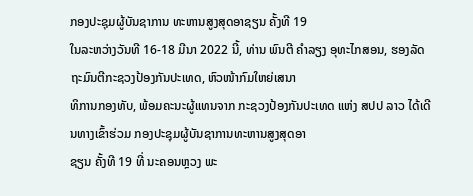ກອງປະຊຸມຜູ້ບັນຊາການ ທະຫານສູງສຸດອາຊຽນ ຄັ້ງທີ 19
ໃນລະຫວ່າງວັນທີ 16-18 ມີນາ 2022 ນີ້, ທ່ານ ພົນຕີ ຄຳລຽງ ອຸທະໄກສອນ, ຮອງລັດຖະມົນຕີກະຊວງປ້ອງກັນປະເທດ, ຫົວໜ້າກົມໃຫຍ່ເສນາ
ທິການກອງທັບ, ພ້ອມຄະນະຜູ້ແທນຈາກ ກະຊວງປ້ອງກັນປະເທດ ແຫ່ງ ສປປ ລາວ ໄດ້ເດີນທາງເຂົ້າຮ່ວມ ກອງປະຊຸມຜູ້ບັນຊາການທະຫານສູງສຸດອາ
ຊຽນ ຄັ້ງທີ 19 ທີ່ ນະຄອນຫຼວງ ພະ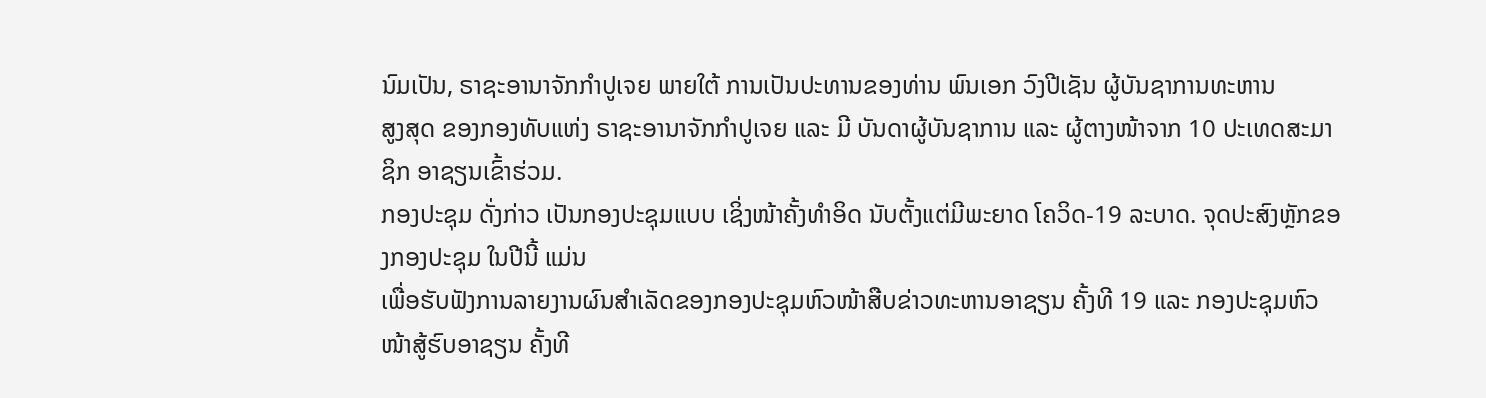ນົມເປັນ, ຣາຊະອານາຈັກກຳປູເຈຍ ພາຍໃຕ້ ການເປັນປະທານຂອງທ່ານ ພົນເອກ ວົງປີເຊັນ ຜູ້ບັນຊາການທະຫານ
ສູງສຸດ ຂອງກອງທັບແຫ່ງ ຣາຊະອານາຈັກກໍາປູເຈຍ ແລະ ມີ ບັນດາຜູ້ບັນຊາການ ແລະ ຜູ້ຕາງໜ້າຈາກ 10 ປະເທດສະມາຊິກ ອາຊຽນເຂົ້າຮ່ວມ.
ກອງປະຊຸມ ດັ່ງກ່າວ ເປັນກອງປະຊຸມແບບ ເຊິ່ງໜ້າຄັ້ງທຳອິດ ນັບຕັ້ງແຕ່ມີພະຍາດ ໂຄວິດ-19 ລະບາດ. ຈຸດປະສົງຫຼັກຂອງກອງປະຊຸມ ໃນປີນີ້ ແມ່ນ
ເພື່ອຮັບຟັງການລາຍງານຜົນສຳເລັດຂອງກອງປະຊຸມຫົວໜ້າສືບຂ່າວທະຫານອາຊຽນ ຄັ້ງທີ 19 ແລະ ກອງປະຊຸມຫົວໜ້າສູ້ຮົບອາຊຽນ ຄັ້ງທີ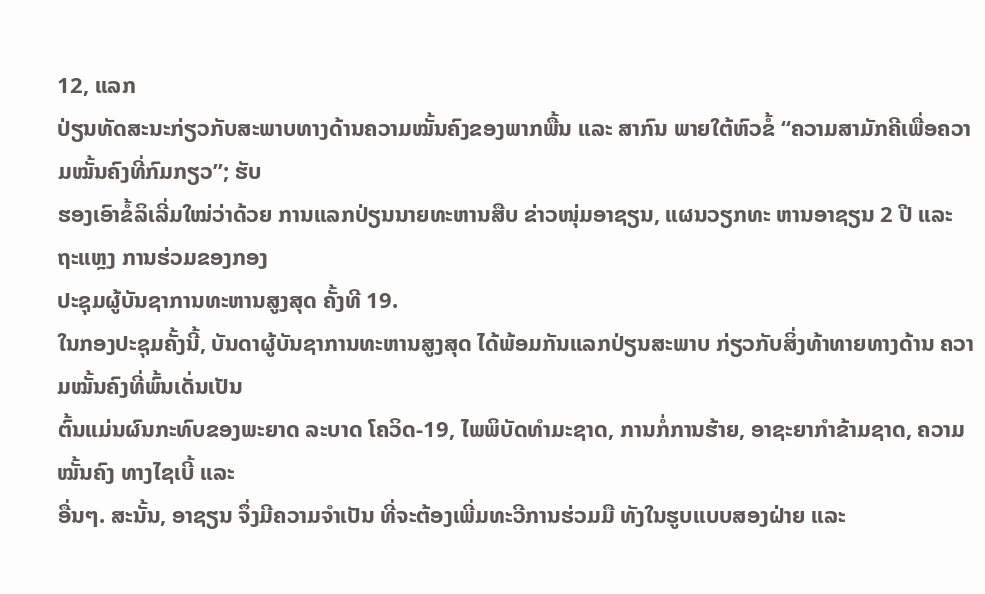12, ແລກ
ປ່ຽນທັດສະນະກ່ຽວກັບສະພາບທາງດ້ານຄວາມໝັ້ນຄົງຂອງພາກພື້ນ ແລະ ສາກົນ ພາຍໃຕ້ຫົວຂໍ້ “ຄວາມສາມັກຄີເພື່ອຄວາມໝັ້ນຄົງທີ່ກົມກຽວ”; ຮັບ
ຮອງເອົາຂໍ້ລິເລີ່ມໃໝ່ວ່າດ້ວຍ ການແລກປ່ຽນນາຍທະຫານສືບ ຂ່າວໜຸ່ມອາຊຽນ, ແຜນວຽກທະ ຫານອາຊຽນ 2 ປີ ແລະ ຖະແຫຼງ ການຮ່ວມຂອງກອງ
ປະຊຸມຜູ້ບັນຊາການທະຫານສູງສຸດ ຄັ້ງທີ 19.
ໃນກອງປະຊຸມຄັ້ງນີ້, ບັນດາຜູ້ບັນຊາການທະຫານສູງສຸດ ໄດ້ພ້ອມກັນແລກປ່ຽນສະພາບ ກ່ຽວກັບສິ່ງທ້າທາຍທາງດ້ານ ຄວາມໝັ້ນຄົງທີ່ພົ້ນເດັ່ນເປັນ
ຕົ້ນແມ່ນຜົນກະທົບຂອງພະຍາດ ລະບາດ ໂຄວິດ-19, ໄພພິບັດທຳມະຊາດ, ການກໍ່ການຮ້າຍ, ອາຊະຍາກຳຂ້າມຊາດ, ຄວາມໝັ້ນຄົງ ທາງໄຊເບີ້ ແລະ
ອື່ນໆ. ສະນັ້ນ, ອາຊຽນ ຈຶ່ງມີຄວາມຈຳເປັນ ທີ່ຈະຕ້ອງເພີ່ມທະວີການຮ່ວມມື ທັງໃນຮູບແບບສອງຝ່າຍ ແລະ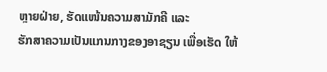ຫຼາຍຝ່າຍ, ຮັດແໜ້ນຄວາມສາມັກຄີ ແລະ
ຮັກສາຄວາມເປັນແກນກາງຂອງອາຊຽນ ເພື່ອເຮັດ ໃຫ້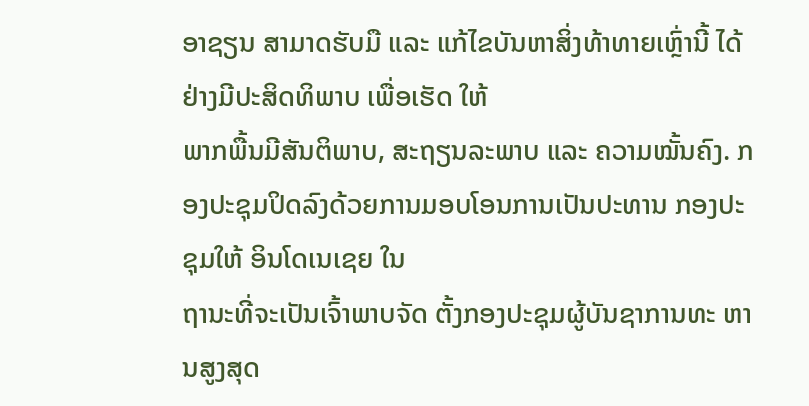ອາຊຽນ ສາມາດຮັບມື ແລະ ແກ້ໄຂບັນຫາສິ່ງທ້າທາຍເຫຼົ່ານີ້ ໄດ້ຢ່າງມີປະສິດທິພາບ ເພື່ອເຮັດ ໃຫ້
ພາກພື້ນມີສັນຕິພາບ, ສະຖຽນລະພາບ ແລະ ຄວາມໝັ້ນຄົງ. ກອງປະຊຸມປິດລົງດ້ວຍການມອບໂອນການເປັນປະທານ ກອງປະຊຸມໃຫ້ ອິນໂດເນເຊຍ ໃນ
ຖານະທີ່ຈະເປັນເຈົ້າພາບຈັດ ຕັ້ງກອງປະຊຸມຜູ້ບັນຊາການທະ ຫານສູງສຸດ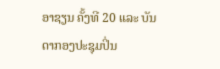ອາຊຽນ ຄັ້ງທີ 20 ແລະ ບັນດາກອງປະຊຸມປິ່ນ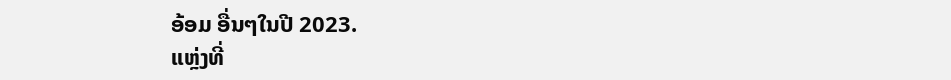ອ້ອມ ອື່ນໆໃນປີ 2023.
ແຫຼ່ງທີ່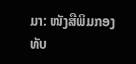ມາ: ໜັງສືພິມກອງທັບ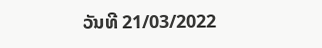ວັນທີ 21/03/2022